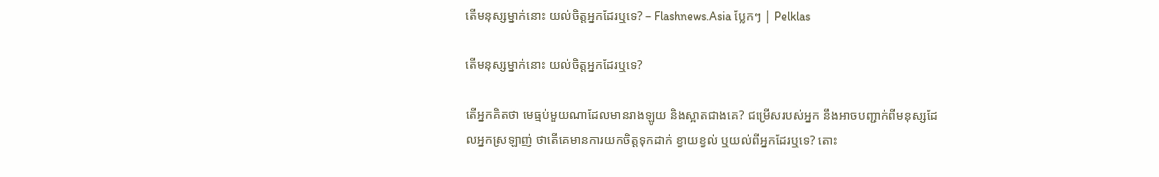តើមនុស្សម្នាក់នោះ យល់ចិត្តអ្នកដែរឬទេ? – Flashnews.Asia ប្លែកៗ | Pelklas

តើមនុស្សម្នាក់នោះ យល់ចិត្តអ្នកដែរឬទេ?

តើអ្នកគិតថា មេធ្មប់មួយណាដែលមានរាងឡូយ និងស្អាតជាងគេ? ជម្រើសរបស់អ្នក នឹងអាចបញ្ជាក់ពីមនុស្សដែលអ្នកស្រឡាញ់ ថាតើគេមានការយកចិត្តទុកដាក់ ខ្វាយខ្វល់ ឬយល់ពីអ្នកដែរឬទេ? តោះ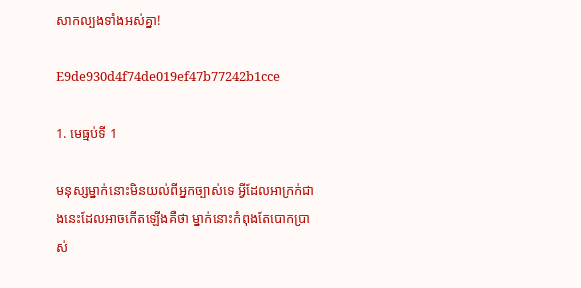សាកល្បងទាំងអស់គ្នា!

E9de930d4f74de019ef47b77242b1cce

1. មេធ្មប់ទី 1

មនុស្សម្នាក់នោះមិនយល់ពីអ្នកច្បាស់ទេ អ្វីដែលអាក្រក់ជាងនេះដែលអាចកើតឡើងគឺថា ម្នាក់នោះកំពុងតែបោកប្រាស់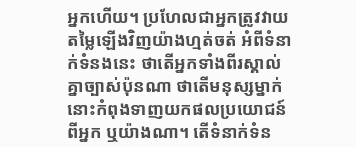អ្នកហើយ។ ប្រហែលជាអ្នកត្រូវវាយតម្លៃឡើងវិញយ៉ាងហ្មត់ចត់ អំពីទំនាក់ទំនងនេះ ថាតើអ្នកទាំងពីរស្គាល់គ្នាច្បាស់ប៉ុនណា ថាតើមនុស្សម្នាក់នោះកំពុងទាញយកផលប្រយោជន៍ពីអ្នក ឬយ៉ាងណា។ តើទំនាក់ទំន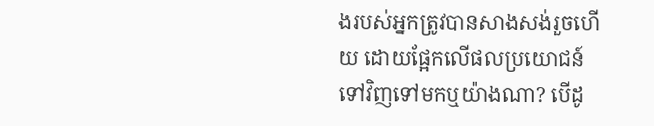ងរបស់អ្នកត្រូវបានសាងសង់រួចហើយ ដោយផ្អែកលើផលប្រយោជន៍ទៅវិញទៅមកឬយ៉ាងណា? បើដូ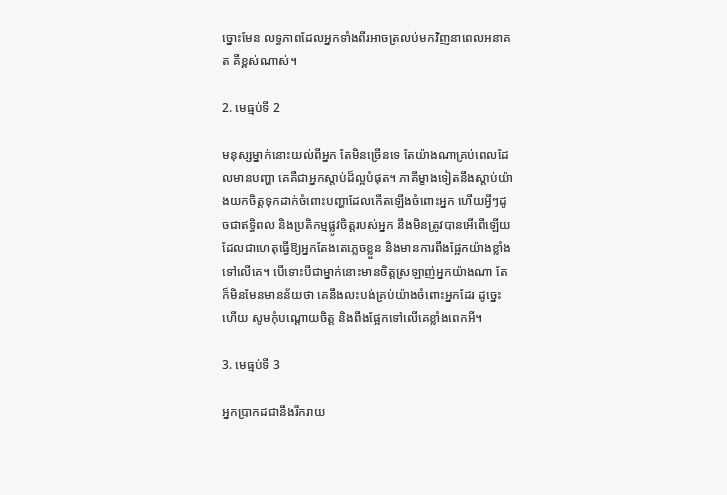ច្នោះមែន លទ្ធភាពដែលអ្នកទាំងពីរអាចត្រលប់មកវិញនាពេលអនាគត គឺខ្ពស់ណាស់។

2. មេធ្មប់ទី 2

មនុស្សម្នាក់នោះយល់ពីអ្នក តែមិនច្រើនទេ តែយ៉ាងណាគ្រប់ពេលដែលមានបញ្ហា គេគឺជាអ្នកស្ដាប់ដ៏ល្អបំផុត។ ភាគីម្ខាងទៀតនឹងស្តាប់យ៉ាងយកចិត្តទុកដាក់ចំពោះបញ្ហាដែលកើតឡើងចំពោះអ្នក ហើយអ្វីៗដូចជាឥទ្ធិពល និងប្រតិកម្មផ្លូវចិត្តរបស់អ្នក នឹងមិនត្រូវបានអើពើឡើយ ដែលជាហេតុធ្វើឱ្យអ្នកតែងតេភ្លេចខ្លួន និងមានការពឹងផ្អែកយ៉ាងខ្លាំងទៅលើគេ។ បើទោះបីជាម្នាក់នោះមានចិត្តស្រឡាញ់អ្នកយ៉ាងណា តែក៏មិនមែនមានន័យថា គេនឹងលះបង់គ្រប់យ៉ាងចំពោះអ្នកដែរ ដូច្នេះហើយ សូមកុំបណ្ដោយចិត្ត និងពឹងផ្អែកទៅលើគេខ្លាំងពេកអី។

3. មេធ្មប់ទី 3

អ្នកប្រាកដជានឹងរីករាយ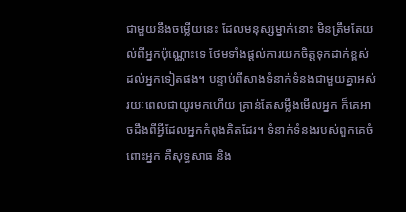ជាមួយនឹងចម្លើយនេះ ដែលមនុស្សម្នាក់នោះ មិនត្រឹមតែយល់ពីអ្នកប៉ុណ្ណោះទេ ថែមទាំងផ្តល់ការយកចិត្តទុកដាក់ខ្ពស់ដល់អ្នកទៀតផង។ បន្ទាប់ពីសាងទំនាក់ទំនងជាមួយគ្នាអស់រយៈពេលជាយូរមកហើយ គ្រាន់តែសម្លឹងមើលអ្នក ក៏គេអាចដឹងពីអ្វីដែលអ្នកកំពុងគិតដែរ។ ទំនាក់ទំនងរបស់ពួកគេចំពោះអ្នក គឺសុទ្ធសាធ និង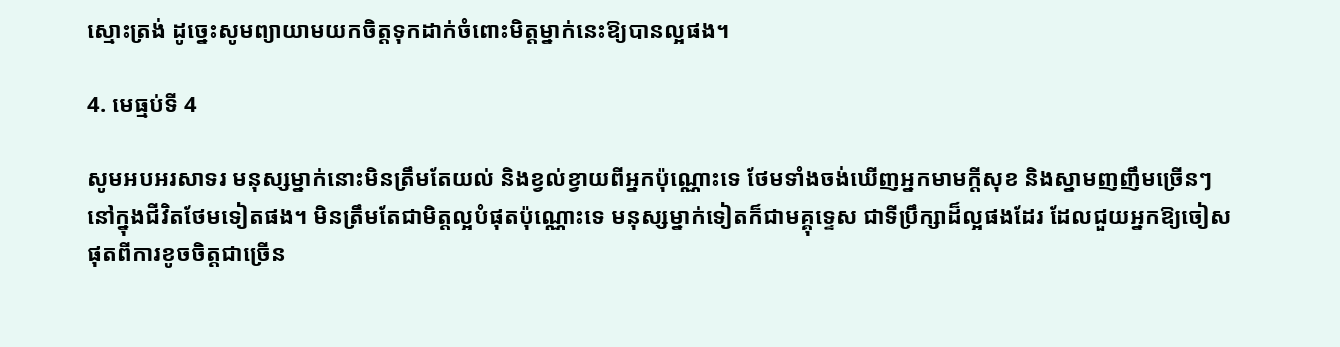ស្មោះត្រង់ ដូច្នេះសូមព្យាយាមយកចិត្តទុកដាក់ចំពោះមិត្តម្នាក់នេះឱ្យបានល្អផង។

4. មេធ្មប់ទី 4

សូមអបអរសាទរ មនុស្សម្នាក់នោះមិនត្រឹមតែយល់ និងខ្វល់ខ្វាយពីអ្នកប៉ុណ្ណោះទេ ថែមទាំងចង់ឃើញអ្នកមាមក្ដីសុខ និងស្នាមញញឹមច្រើនៗនៅក្នុងជីវិតថែមទៀតផង។ មិនត្រឹមតែជាមិត្តល្អបំផុតប៉ុណ្ណោះទេ មនុស្សម្នាក់ទៀតក៏ជាមគ្គុទ្ទេស ជាទីប្រឹក្សាដ៏ល្អផងដែរ ដែលជួយអ្នកឱ្យចៀសផុតពីការខូចចិត្តជាច្រើន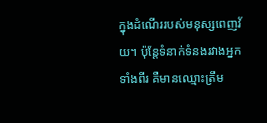ក្នុងដំណើររបស់មនុស្សពេញវ័យ។ ប៉ុន្តែទំនាក់ទំនងរវាងអ្នកទាំងពីរ គឺមានឈ្មោះត្រឹម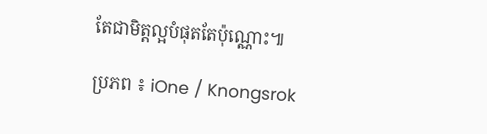តែជាមិត្តល្អបំផុតតែប៉ុណ្ណោះ៕

ប្រភព ៖ iOne / Knongsrok